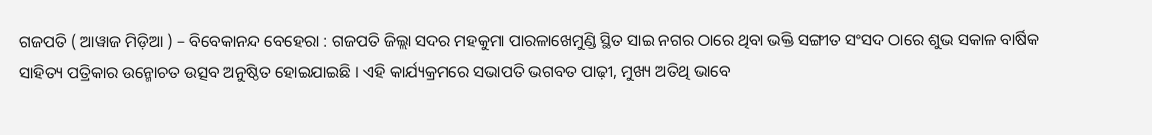ଗଜପତି ( ଆୱାଜ ମିଡ଼ିଆ ) – ବିବେକାନନ୍ଦ ବେହେରା : ଗଜପତି ଜିଲ୍ଲା ସଦର ମହକୁମା ପାରଳାଖେମୁଣ୍ଡି ସ୍ଥିତ ସାଇ ନଗର ଠାରେ ଥିବା ଭକ୍ତି ସଙ୍ଗୀତ ସଂସଦ ଠାରେ ଶୁଭ ସକାଳ ବାର୍ଷିକ ସାହିତ୍ୟ ପତ୍ରିକାର ଉନ୍ମୋଚତ ଉତ୍ସବ ଅନୁଷ୍ଠିତ ହୋଇଯାଇଛି । ଏହି କାର୍ଯ୍ୟକ୍ରମରେ ସଭାପତି ଭଗବତ ପାଢ଼ୀ, ମୁଖ୍ୟ ଅତିଥି ଭାବେ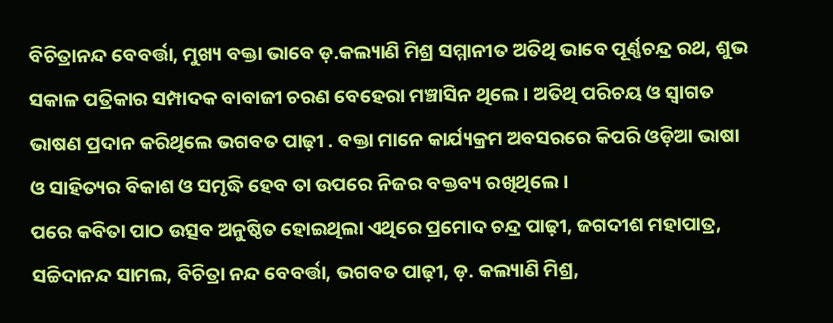ବିଚିତ୍ରାନନ୍ଦ ବେବର୍ତ୍ତା, ମୁଖ୍ୟ ବକ୍ତା ଭାବେ ଡ଼.କଲ୍ୟାଣି ମିଶ୍ର ସମ୍ମାନୀତ ଅତିଥି ଭାବେ ପୂର୍ଣ୍ଣଚନ୍ଦ୍ର ରଥ, ଶୁଭ ସକାଳ ପତ୍ରିକାର ସମ୍ପାଦକ ବାବାଜୀ ଚରଣ ବେହେରା ମଞ୍ଚାସିନ ଥିଲେ । ଅତିଥି ପରିଚୟ ଓ ସ୍ୱାଗତ ଭାଷଣ ପ୍ରଦାନ କରିଥିଲେ ଭଗବତ ପାଢ଼ୀ . ବକ୍ତା ମାନେ କାର୍ଯ୍ୟକ୍ରମ ଅବସରରେ କିପରି ଓଡ଼ିଆ ଭାଷା ଓ ସାହିତ୍ୟର ବିକାଶ ଓ ସମୃଦ୍ଧି ହେବ ତା ଉପରେ ନିଜର ବକ୍ତବ୍ୟ ରଖିଥିଲେ ।
ପରେ କବିତା ପାଠ ଉତ୍ସବ ଅନୁଷ୍ଠିତ ହୋଇଥିଲା ଏଥିରେ ପ୍ରମୋଦ ଚନ୍ଦ୍ର ପାଢ଼ୀ, ଜଗଦୀଶ ମହାପାତ୍ର, ସଚ୍ଚିଦାନନ୍ଦ ସାମଲ, ବିଚିତ୍ରା ନନ୍ଦ ବେବର୍ତ୍ତା, ଭଗବତ ପାଢ଼ୀ, ଡ଼. କଲ୍ୟାଣି ମିଶ୍ର,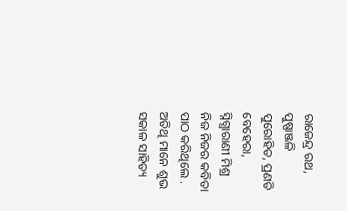ରାଜେନ୍ଦ୍ର ରଥ, ପୁଷ୍ପାଞ୍ଜଳି ପୁରୋହିତ, ପ୍ରଣତି ବେହେରା, ସ୍ନିଗ୍ଧାରାଣୀ ମିଶ୍ର ନିଜ ନିଜର କବିତା ପାଠ କରିଥିଲେ . ଅତିଥି ମାନେ ଶୁଭ ସକାଳ ସାହିତ୍ୟ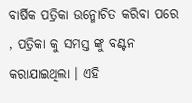ବାର୍ଷିକ ପତ୍ରିକା ଉନ୍ମୋଚିତ କରିବା ପରେ , ପତ୍ରିକା କୁ ସମସ୍ତ ଙ୍କୁ ବଣ୍ଟନ କରାଯାଇଥିଲା । ଏହି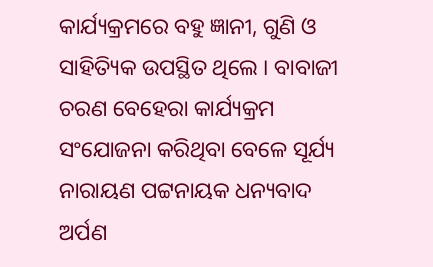କାର୍ଯ୍ୟକ୍ରମରେ ବହୁ ଜ୍ଞାନୀ, ଗୁଣି ଓ ସାହିତ୍ୟିକ ଉପସ୍ଥିତ ଥିଲେ । ବାବାଜୀ ଚରଣ ବେହେରା କାର୍ଯ୍ୟକ୍ରମ ସଂଯୋଜନା କରିଥିବା ବେଳେ ସୂର୍ଯ୍ୟ ନାରାୟଣ ପଟ୍ଟନାୟକ ଧନ୍ୟବାଦ ଅର୍ପଣ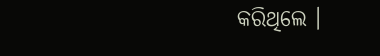କରିଥିଲେ ।